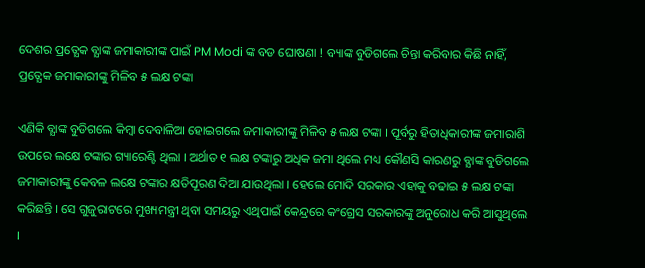ଦେଶର ପ୍ରତ୍ଯେକ ବ୍ଯାଙ୍କ ଜମାକାରୀଙ୍କ ପାଇଁ PM Modi ଙ୍କ ବଡ ଘୋଷଣା ! ବ୍ୟାଙ୍କ ବୁଡିଗଲେ ଚିନ୍ତା କରିବାର କିଛି ନାହିଁ, ପ୍ରତ୍ଯେକ ଜମାକାରୀଙ୍କୁ ମିଳିବ ୫ ଲକ୍ଷ ଟଙ୍କା

ଏଣିକି ବ୍ଯାଙ୍କ ବୁଡିଗଲେ କିମ୍ବା ଦେବାଳିଆ ହୋଇଗଲେ ଜମାକାରୀଙ୍କୁ ମିଳିବ ୫ ଲକ୍ଷ ଟଙ୍କା । ପୂର୍ବରୁ ହିତାଧିକାରୀଙ୍କ ଜମାରାଶି ଉପରେ ଲକ୍ଷେ ଟଙ୍କାର ଗ୍ୟାରେଣ୍ଟି ଥିଲା । ଅର୍ଥାତ ୧ ଲକ୍ଷ ଟଙ୍କାରୁ ଅଧିକ ଜମା ଥିଲେ ମଧ୍ୟ କୌଣସି କାରଣରୁ ବ୍ଯାଙ୍କ ବୁଡିଗଲେ ଜମାକାରୀଙ୍କୁ କେବଳ ଲକ୍ଷେ ଟଙ୍କାର କ୍ଷତିପୂରଣ ଦିଆ ଯାଉଥିଲା । ହେଲେ ମୋଦି ସରକାର ଏହାକୁ ବଢାଇ ୫ ଲକ୍ଷ ଟଙ୍କା କରିଛନ୍ତି । ସେ ଗୁଜୁରାଟରେ ମୁଖ୍ୟମନ୍ତ୍ରୀ ଥିବା ସମୟରୁ ଏଥିପାଇଁ କେନ୍ଦ୍ରରେ କଂଗ୍ରେସ ସରକାରଙ୍କୁ ଅନୁରୋଧ କରି ଆସୁଥିଲେ ।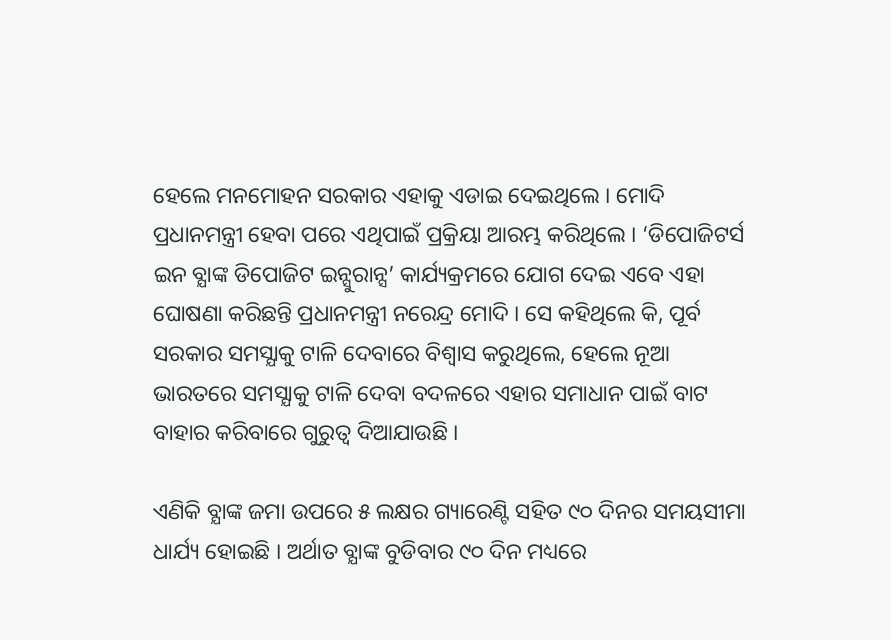ହେଲେ ମନମୋହନ ସରକାର ଏହାକୁ ଏଡାଇ ଦେଇଥିଲେ । ମୋଦି ପ୍ରଧାନମନ୍ତ୍ରୀ ହେବା ପରେ ଏଥିପାଇଁ ପ୍ରକ୍ରିୟା ଆରମ୍ଭ କରିଥିଲେ । ‘ଡିପୋଜିଟର୍ସ ଇନ ବ୍ଯାଙ୍କ ଡିପୋଜିଟ ଇନ୍ସୁରାନ୍ସ’ କାର୍ଯ୍ୟକ୍ରମରେ ଯୋଗ ଦେଇ ଏବେ ଏହା ଘୋଷଣା କରିଛନ୍ତି ପ୍ରଧାନମନ୍ତ୍ରୀ ନରେନ୍ଦ୍ର ମୋଦି । ସେ କହିଥିଲେ କି, ପୂର୍ବ ସରକାର ସମସ୍ଯାକୁ ଟାଳି ଦେବାରେ ବିଶ୍ବାସ କରୁଥିଲେ, ହେଲେ ନୂଆ ଭାରତରେ ସମସ୍ଯାକୁ ଟାଳି ଦେବା ବଦଳରେ ଏହାର ସମାଧାନ ପାଇଁ ବାଟ ବାହାର କରିବାରେ ଗୁରୁତ୍ଵ ଦିଆଯାଉଛି ।

ଏଣିକି ବ୍ଯାଙ୍କ ଜମା ଉପରେ ୫ ଲକ୍ଷର ଗ୍ୟାରେଣ୍ଟି ସହିତ ୯୦ ଦିନର ସମୟସୀମା ଧାର୍ଯ୍ୟ ହୋଇଛି । ଅର୍ଥାତ ବ୍ଯାଙ୍କ ବୁଡିବାର ୯୦ ଦିନ ମଧ୍ୟରେ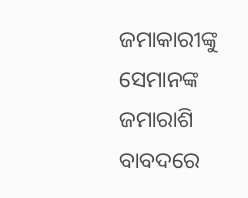ଜମାକାରୀଙ୍କୁ ସେମାନଙ୍କ ଜମାରାଶି ବାବଦରେ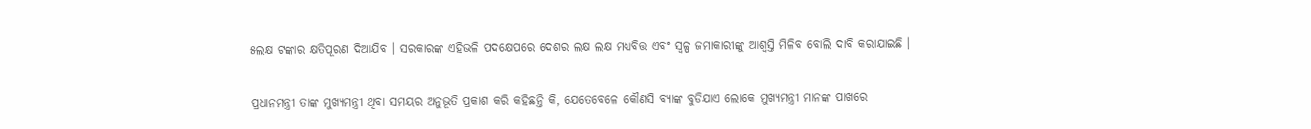୫ଲକ୍ଷ ଟଙ୍କାର କ୍ଷତିପୂରଣ ଦିଆଯିବ । ସରକାରଙ୍କ ଏହିଭଳି ପଦକ୍ଷେପରେ ଦେଶର ଲକ୍ଷ ଲକ୍ଷ ମଧ୍ୟବିତ୍ତ ଏବଂ ସ୍ୱଳ୍ପ ଜମାକାରୀଙ୍କୁ ଆଶ୍ଵସ୍ତି ମିଳିବ ବୋଲି ଦାବି କରାଯାଇଛି ।

ପ୍ରଧାନମନ୍ତ୍ରୀ ତାଙ୍କ ମୁଖ୍ୟମନ୍ତ୍ରୀ ଥିବା ସମୟର ଅନୁଭୂତି ପ୍ରକାଶ କରି କହିଛନ୍ତି କି, ଯେତେବେଳେ କୌଣସି ବ୍ଯାଙ୍କ ବୁଡିଯାଏ ଲୋକେ ମୁଖ୍ୟମନ୍ତ୍ରୀ ମାନଙ୍କ ପାଖରେ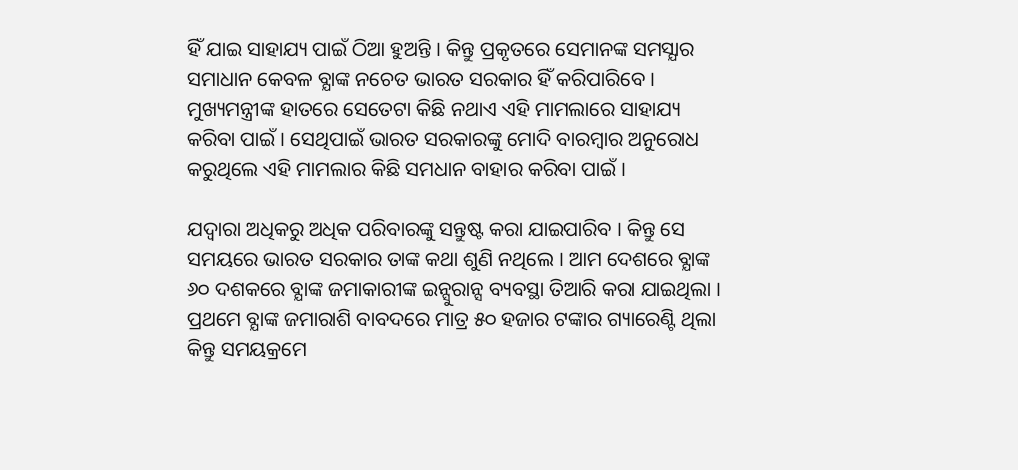ହିଁ ଯାଇ ସାହାଯ୍ୟ ପାଇଁ ଠିଆ ହୁଅନ୍ତି । କିନ୍ତୁ ପ୍ରକୃତରେ ସେମାନଙ୍କ ସମସ୍ଯାର ସମାଧାନ କେବଳ ବ୍ଯାଙ୍କ ନଚେତ ଭାରତ ସରକାର ହିଁ କରିପାରିବେ । ମୁଖ୍ୟମନ୍ତ୍ରୀଙ୍କ ହାତରେ ସେତେଟା କିଛି ନଥାଏ ଏହି ମାମଲାରେ ସାହାଯ୍ୟ କରିବା ପାଇଁ । ସେଥିପାଇଁ ଭାରତ ସରକାରଙ୍କୁ ମୋଦି ବାରମ୍ବାର ଅନୁରୋଧ କରୁଥିଲେ ଏହି ମାମଲାର କିଛି ସମଧାନ ବାହାର କରିବା ପାଇଁ ।

ଯଦ୍ୱାରା ଅଧିକରୁ ଅଧିକ ପରିବାରଙ୍କୁ ସନ୍ତୁଷ୍ଟ କରା ଯାଇପାରିବ । କିନ୍ତୁ ସେ ସମୟରେ ଭାରତ ସରକାର ତାଙ୍କ କଥା ଶୁଣି ନଥିଲେ । ଆମ ଦେଶରେ ବ୍ଯାଙ୍କ ୬୦ ଦଶକରେ ବ୍ଯାଙ୍କ ଜମାକାରୀଙ୍କ ଇନ୍ସୁରାନ୍ସ ବ୍ୟବସ୍ଥା ତିଆରି କରା ଯାଇଥିଲା । ପ୍ରଥମେ ବ୍ଯାଙ୍କ ଜମାରାଶି ବାବଦରେ ମାତ୍ର ୫୦ ହଜାର ଟଙ୍କାର ଗ୍ୟାରେଣ୍ଟି ଥିଲା କିନ୍ତୁ ସମୟକ୍ରମେ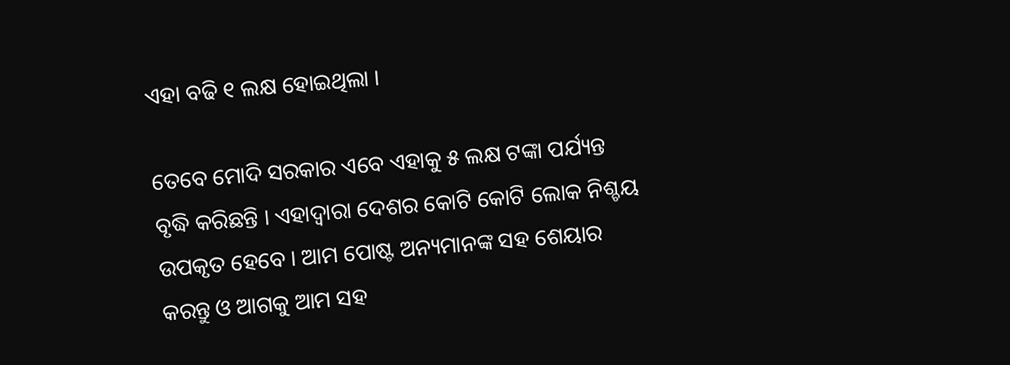ଏହା ବଢି ୧ ଲକ୍ଷ ହୋଇଥିଲା ।

ତେବେ ମୋଦି ସରକାର ଏବେ ଏହାକୁ ୫ ଲକ୍ଷ ଟଙ୍କା ପର୍ଯ୍ୟନ୍ତ ବୃଦ୍ଧି କରିଛନ୍ତି । ଏହାଦ୍ବାରା ଦେଶର କୋଟି କୋଟି ଲୋକ ନିଶ୍ଚୟ ଉପକୃତ ହେବେ । ଆମ ପୋଷ୍ଟ ଅନ୍ୟମାନଙ୍କ ସହ ଶେୟାର କରନ୍ତୁ ଓ ଆଗକୁ ଆମ ସହ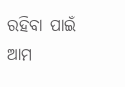ରହିବା ପାଇଁ ଆମ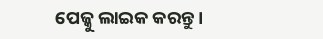ପେଜ୍କୁ ଲାଇକ କରନ୍ତୁ ।